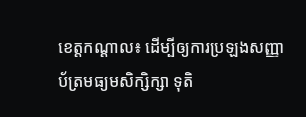ខេត្តកណ្ដាល៖ ដើម្បីឲ្យការប្រឡងសញ្ញាប័ត្រមធ្យមសិក្សិក្សា ទុតិ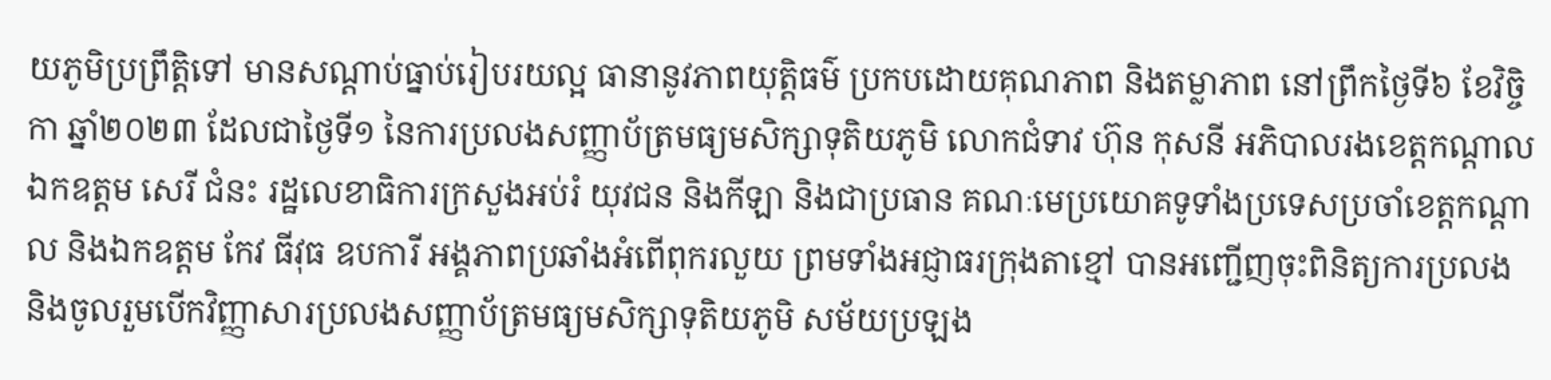យភូមិប្រព្រឹត្តិទៅ មានសណ្តាប់ធ្នាប់រៀបរយល្អ ធានានូវភាពយុត្តិធម៌ ប្រកបដោយគុណភាព និងតម្លាភាព នៅព្រឹកថ្ងៃទី៦ ខែវិច្ចិកា ឆ្នាំ២០២៣ ដែលជាថ្ងៃទី១ នៃការប្រលងសញ្ញាប័ត្រមធ្យមសិក្សាទុតិយភូមិ លោកជំទាវ ហ៊ុន កុសនី អភិបាលរងខេត្តកណ្តាល ឯកឧត្តម សេរី ជំនះ រដ្ឋលេខាធិការក្រសួងអប់រំ យុវជន និងកីឡា និងជាប្រធាន គណៈមេប្រយោគទូទាំងប្រទេសប្រចាំខេត្តកណ្តាល និងឯកឧត្តម កែវ ធីវុធ ឧបការី អង្គភាពប្រឆាំងអំពើពុករលួយ ព្រមទាំងអជ្ញាធរក្រុងតាខ្មៅ បានអញ្ជើញចុះពិនិត្យការប្រលង និងចូលរួមបើកវិញ្ញាសារប្រលងសញ្ញាប័ត្រមធ្យមសិក្សាទុតិយភូមិ សម័យប្រឡង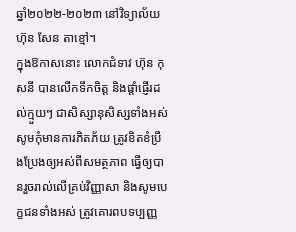ឆ្នាំ២០២២-២០២៣ នៅវិទ្យាល័យ ហ៊ុន សែន តាខ្មៅ។
ក្នុងឱកាសនោះ លោកជំទាវ ហ៊ុន កុសនី បានលើកទឹកចិត្ត និងផ្តាំផ្ញើរដល់ក្មួយៗ ជាសិស្សានុសិស្សទាំងអស់ សូមកុំមានការភិតភ័យ ត្រូវខិតខំប្រឹងប្រែងឲ្យអស់ពីសមត្ថភាព ធ្វើឲ្យបានរួចរាល់លើគ្រប់វិញ្ញាសា និងសូមបេក្ខជនទាំងអស់ ត្រូវគោរពបទប្បញ្ញ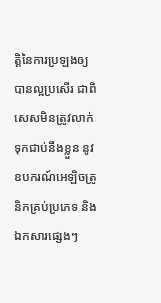ត្តិនៃការប្រឡងឲ្យបានល្អប្រសើរ ជាពិសេសមិនត្រូវលាក់ទុកជាប់នឹងខ្លួន នូវឧបករណ៍អេឡិចត្រូនិកគ្រប់ប្រភេទ និងឯកសារផ្សេងៗ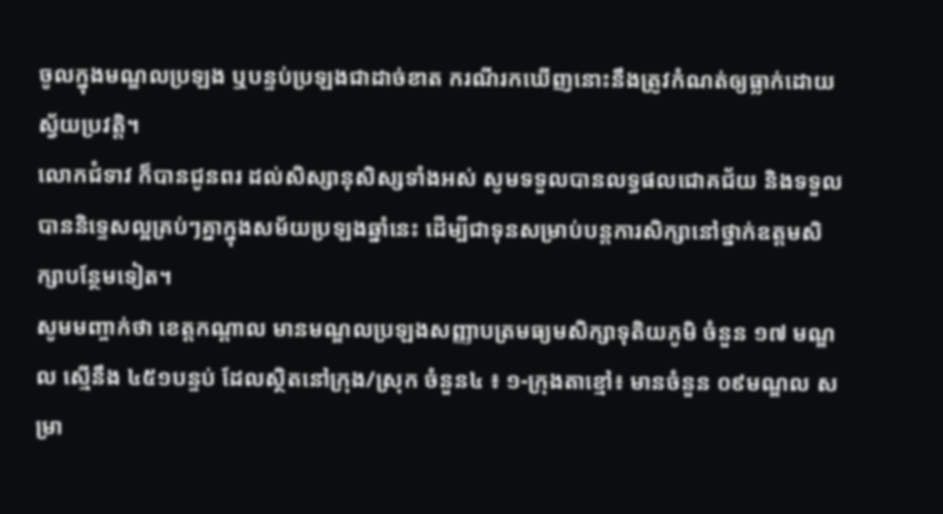ចូលក្នុងមណ្ឌលប្រឡង ឬបន្ទប់ប្រឡងជាដាច់ខាត ករណីរកឃើញនោះនឹងត្រូវកំណត់ឲ្យធ្លាក់ដោយស្វ័យប្រវត្តិ។
លោកជំទាវ ក៏បានជូនពរ ដល់សិស្សានុសិស្សទាំងអស់ សូមទទួលបានលទ្ធផលជោគជ័យ និងទទួលបាននិទ្ទេសល្អគ្រប់ៗគ្នាក្នុងសម័យប្រឡងឆ្នាំនេះ ដើម្បីជាទុនសម្រាប់បន្តការសិក្សានៅថ្នាក់ឧត្តមសិក្សាបន្ថែមទៀត។
សូមមញ្ចាក់ថា ខេត្តកណ្តាល មានមណ្ឌលប្រឡងសញ្ញាបត្រមធ្យមសិក្សាទុតិយភូមិ ចំនួន ១៧ មណ្ឌល ស្មើនឹង ៤៥១បន្ទប់ ដែលស្ថិតនៅក្រុង/ស្រុក ចំនួន៤ ៖ ១-ក្រុងតាខ្មៅ៖ មានចំនួន ០៩មណ្ឌល សម្រា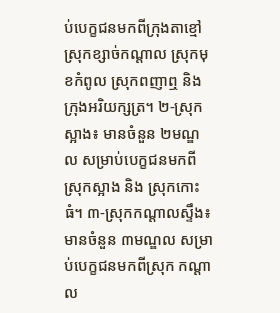ប់បេក្ខជនមកពីក្រុងតាខ្មៅ ស្រុកខ្សាច់កណ្តាល ស្រុកមុខកំពូល ស្រុកពញាឮ និងក្រុងអរិយក្សត្រ។ ២-ស្រុកស្អាង៖ មានចំនួន ២មណ្ឌល សម្រាប់បេក្ខជនមកពីស្រុកស្អាង និង ស្រុកកោះធំ។ ៣-ស្រុកកណ្តាលស្ទឹង៖ មានចំនួន ៣មណ្ឌល សម្រាប់បេក្ខជនមកពីស្រុក កណ្តាល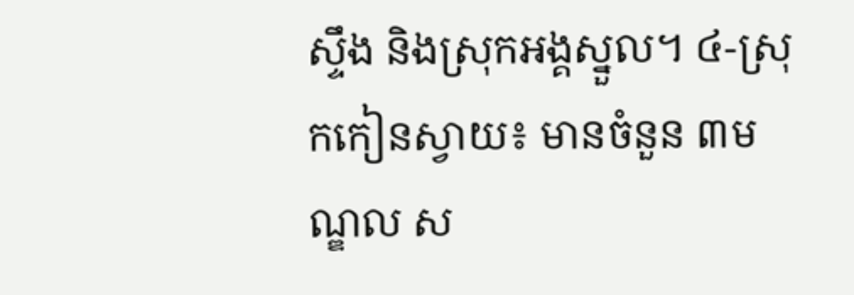ស្ទឹង និងស្រុកអង្គស្នួល។ ៤-ស្រុកកៀនស្វាយ៖ មានចំនួន ៣មណ្ឌល ស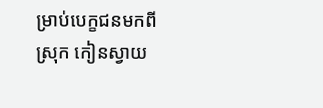ម្រាប់បេក្ខជនមកពីស្រុក កៀនស្វាយ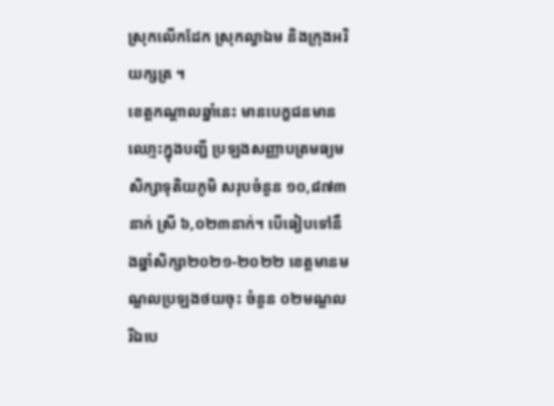ស្រុកលើកដែក ស្រុកល្វាឯម និងក្រុងអរិយក្សត្រ ។
ខេត្តកណ្តាលឆ្នាំនេះ មានបេក្ខជនមានឈោ្មះក្នុងបញ្ជី ប្រឡងសញ្ញាបត្រមធ្យមសិក្សាទុតិយភូមិ សរុបចំនួន ១០,៨៧៣នាក់ ស្រី ៦,០២៣នាក់។ បើធៀបទៅនឹងឆ្នាំសិក្សា២០២១-២០២២ ខេត្តមានមណ្ឌលប្រឡងថយចុះ ចំនួន ០២មណ្ឌល រីឯបេ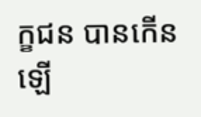ក្ខជន បានកើនឡើ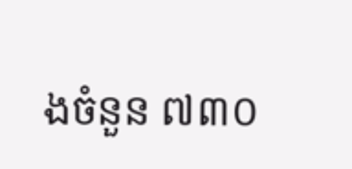ងចំនួន ៧៣០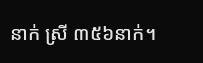នាក់ ស្រី ៣៥៦នាក់។